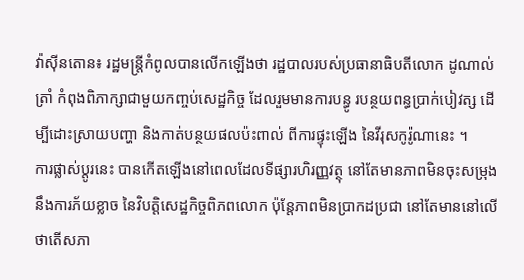វ៉ាស៊ីនតោន៖ រដ្ឋមន្រ្តីកំពូលបានលើកឡើងថា រដ្ឋបាលរបស់ប្រធានាធិបតីលោក ដូណាល់ ត្រាំ កំពុងពិភាក្សាជាមួយកញ្ចប់សេដ្ឋកិច្ច ដែលរួមមានការបន្ធូ របន្ថយពន្ធប្រាក់បៀវត្ស ដើម្បីដោះស្រាយបញ្ហា និងកាត់បន្ថយផលប៉ះពាល់ ពីការផ្ទុះឡើង នៃវីរុសកូរ៉ូណានេះ ។
ការផ្លាស់ប្តូរនេះ បានកើតឡើងនៅពេលដែលទីផ្សារហិរញ្ញវត្ថុ នៅតែមានភាពមិនចុះសម្រុង នឹងការភ័យខ្លាច នៃវិបត្តិសេដ្ឋកិច្ចពិភពលោក ប៉ុន្តែភាពមិនប្រាកដប្រជា នៅតែមាននៅលើថាតើសភា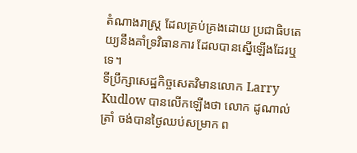តំណាងរាស្រ្ត ដែលគ្រប់គ្រងដោយ ប្រជាធិបតេយ្យនឹងគាំទ្រវិធានការ ដែលបានស្នើឡើងដែរឬទេ។
ទីប្រឹក្សាសេដ្ឋកិច្ចសេតវិមានលោក Larry Kudlow បានលើកឡើងថា លោក ដូណាល់ ត្រាំ ចង់បានថ្ងៃឈប់សម្រាក ព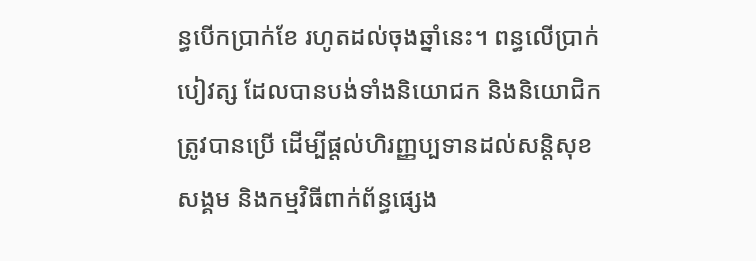ន្ធបើកប្រាក់ខែ រហូតដល់ចុងឆ្នាំនេះ។ ពន្ធលើប្រាក់បៀវត្ស ដែលបានបង់ទាំងនិយោជក និងនិយោជិកត្រូវបានប្រើ ដើម្បីផ្តល់ហិរញ្ញប្បទានដល់សន្តិសុខសង្គម និងកម្មវិធីពាក់ព័ន្ធផ្សេង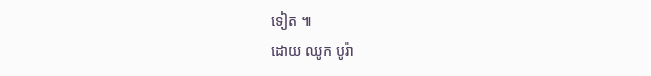ទៀត ៕
ដោយ ឈូក បូរ៉ា